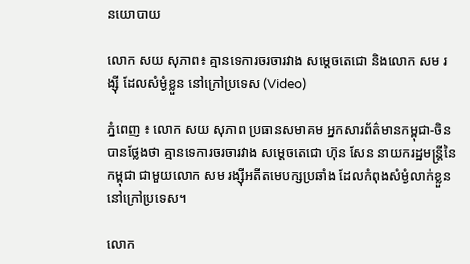នយោបាយ

លោក សយ សុភាព៖ គ្មានទេការចរចារវាង សម្ដេចតេជោ និងលោក សម រង្ស៊ី ដែលសំម្ងំខ្លួន នៅក្រៅប្រទេស (Video)

ភ្នំពេញ ៖ លោក សយ សុភាព ប្រធានសមាគម អ្នកសារព័ត៌មានកម្ពុជា-ចិន បានថ្លែងថា គ្មានទេការចរចារវាង សម្ដេចតេជោ ហ៊ុន សែន នាយករដ្ឋមន្ដ្រីនៃកម្ពុជា ជាមួយលោក សម រង្ស៊ីអតីតមេបក្សប្រឆាំង ដែលកំពុងសំម្ងំលាក់ខ្លួន នៅក្រៅប្រទេស។

លោក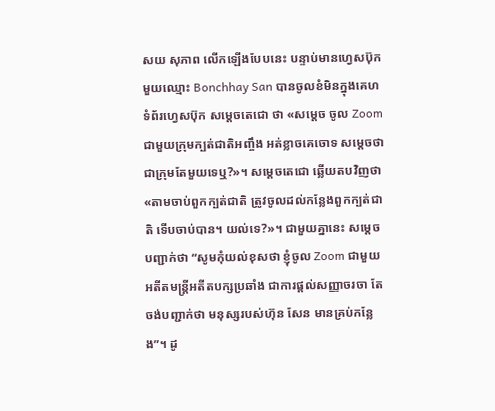សយ សុភាព លើកឡើងបែបនេះ បន្ទាប់មានហ្វេសប៊ុកមួយឈ្មោះ Bonchhay San បានចូលខំមិនក្នុងគេហទំព័រហ្វេសប៊ុក សម្ដេចតេជោ ថា «សម្តេច ចូល Zoom ជាមួយក្រុមក្បត់ជាតិអញ្ចឹង អត់ខ្លាចគេចោទ សម្តេចថា ជាក្រុមតែមួយទេឬ?»។ សម្ដេចតេជោ ឆ្លើយតបវិញថា «តាមចាប់ពួកក្បត់ជាតិ ត្រូវចូលដល់កន្លែងពួកក្បត់ជាតិ ទើបចាប់បាន។ យល់ទេ?»។ ជាមួយគ្នានេះ សម្តេចបញ្ជាក់ថា “សូមកុំយល់ខុសថា ខ្ញុំចូល Zoom ជាមួយអតីតមន្រ្តីអតីតបក្សប្រឆាំង ជាការផ្តល់សញ្ញាចរចា តែចង់បញ្ជាក់ថា មនុស្សរបស់ហ៊ុន សែន មានគ្រប់កន្លែង”។ ដូ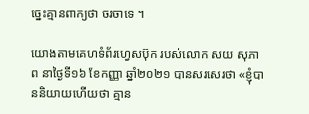ច្នេះគ្មានពាក្យថា ចរចាទេ ។

យោងតាមគេហទំព័រហ្វេសប៊ុក របស់លោក សយ សុភាព នាថ្ងៃទី១៦ ខែកញ្ញា ឆ្នាំ២០២១ បានសរសេរថា «ខ្ញុំបាននិយាយហើយថា គ្មាន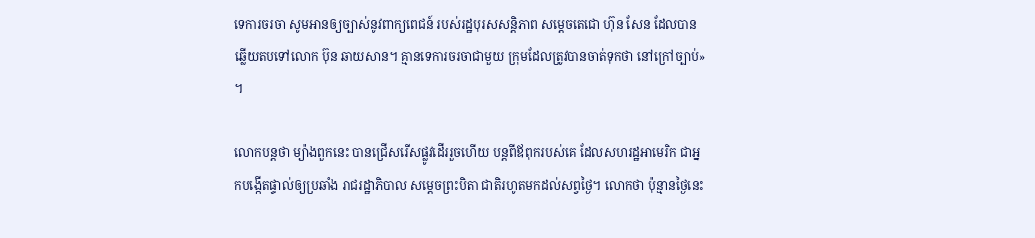ទេការចរចា សូមអានឲ្យច្បាស់នូវពាក្យពេជន៍ របស់រដ្ឋបុរសសន្តិភាព សម្តេចតេជោ ហ៊ុន សែន ដែលបានឆ្លើយតបទៅលោក ប៊ុន ឆាយសាន។ គ្មានទេការចរចាជាមួយ ក្រុមដែលត្រូវបានចាត់ទុកថា នៅក្រៅច្បាប់» ។

លោកបន្ដថា ម្យ៉ាងពួកនេះ បានជ្រើសរើសផ្លូវដើររួចហើយ បន្តពីឪពុករបស់គេ ដែលសហរដ្ឋអាមេរិក ជាអ្នកបង្កើតផ្ទាល់ឲ្យប្រឆាំង រាជរដ្ឋាភិបាល សម្តេចព្រះបិតា ជាតិរហូតមកដល់សព្វថ្ងៃ។ លោកថា ប៉ុន្មានថ្ងៃនេះ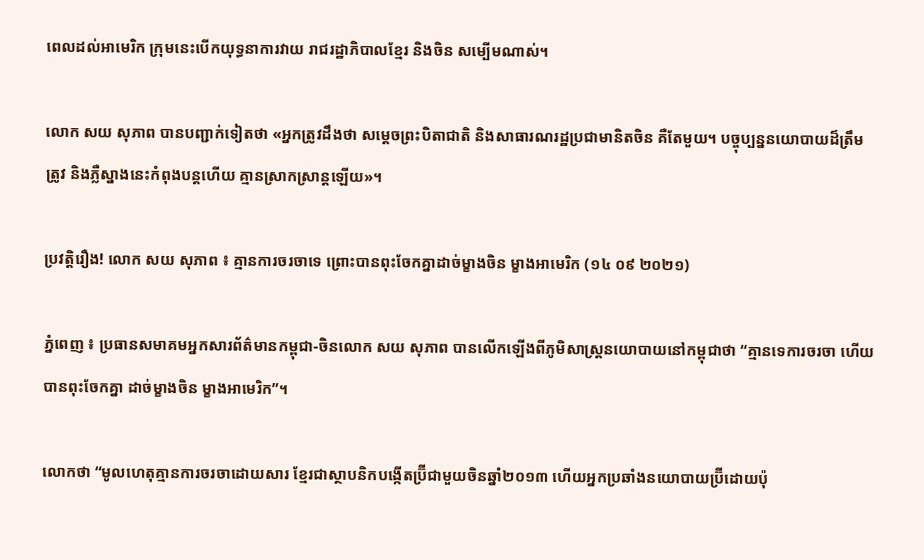ពេលដល់អាមេរិក ក្រុមនេះបើកយុទ្ធនាការវាយ រាជរដ្ឋាភិបាលខ្មែរ និងចិន សម្បើមណាស់។

លោក សយ សុភាព បានបញ្ជាក់ទៀតថា «អ្នកត្រូវដឹងថា សម្តេចព្រះបិតាជាតិ និងសាធារណរដ្ឋប្រជាមានិតចិន គឺតែមួយ។ បច្ចុប្បន្ននយោបាយដ៏ត្រឹមត្រូវ និងភ្លឺស្នាងនេះកំពុងបន្តហើយ គ្មានស្រាកស្រាន្តឡើយ»។

ប្រវត្តិរឿង! លោក សយ សុភាព ៖ គ្មានការចរចាទេ ព្រោះបានពុះចែកគ្នាដាច់ម្ខាងចិន ម្ខាងអាមេរិក (១៤ ០៩ ២០២១)

ភ្នំពេញ ៖ ប្រធានសមាគមអ្នកសារព័ត៌មានកម្ពុជា-ចិនលោក សយ សុភាព បានលើកឡើងពីភូមិសាស្រ្តនយោបាយនៅកម្ពុជាថា “គ្មានទេការចរចា ហើយបានពុះចែកគ្នា ដាច់ម្ខាងចិន ម្ខាងអាមេរិក”។

លោកថា “មូលហេតុគ្មានការចរចាដោយសារ ខ្មែរជាស្ថាបនិកបង្កើតប្រ៊ីជាមួយចិនឆ្នាំ២០១៣ ហើយអ្នកប្រឆាំងនយោបាយប្រ៊ីដោយប៉ុ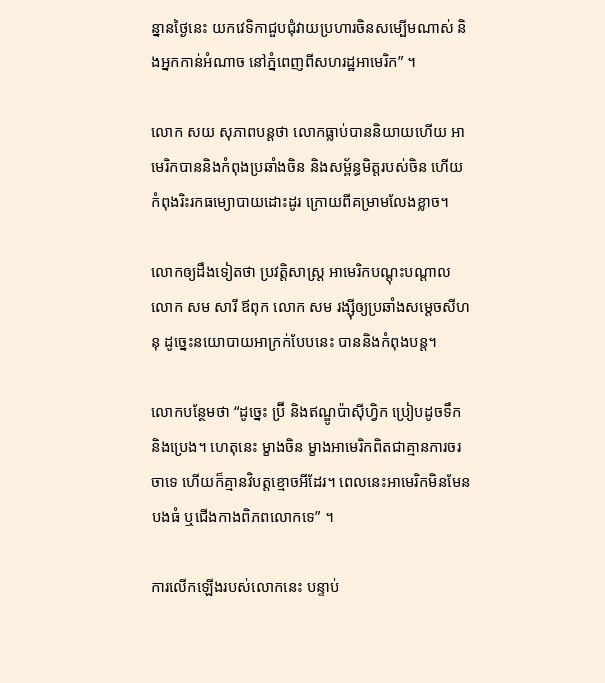ន្នានថ្ងៃនេះ យកវេទិកាជួបជុំវាយប្រហារចិនសម្បើមណាស់ និងអ្នកកាន់អំណាច នៅភ្នំពេញពីសហរដ្ឋអាមេរិក” ។

លោក សយ សុភាពបន្តថា លោកធ្លាប់បាននិយាយហើយ អាមេរិកបាននិងកំពុងប្រឆាំងចិន និងសម្ព័ន្ធមិត្តរបស់ចិន ហើយកំពុងរិះរកធម្យោបាយដោះដូរ ក្រោយពីគម្រាមលែងខ្លាច។

លោកឲ្យដឹងទៀតថា ប្រវត្តិសាស្ត្រ អាមេរិកបណ្តុះបណ្តាលលោក សម សារី ឪពុក លោក សម រង្ស៊ីឲ្យប្រឆាំងសម្តេចសីហនុ ដូច្នេះនយោបាយអាក្រក់បែបនេះ បាននិងកំពុងបន្ត។

លោកបន្ថែមថា “ដូច្នេះ ប្រ៊ី និងឥណ្ឌូប៉ាស៊ីហ្វិក ប្រៀបដូចទឹក និងប្រេង។ ហេតុនេះ ម្ខាងចិន ម្ខាងអាមេរិកពិតជាគ្មានការចរចាទេ ហើយក៏គ្មានវិបត្តខ្មោចអីដែរ។ ពេលនេះអាមេរិកមិនមែនបងធំ ឬជើងកាងពិភពលោកទេ” ។

ការលើកឡើងរបស់លោកនេះ បន្ទាប់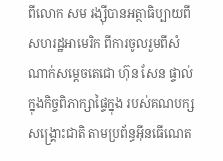ពីលោក សម រង្ស៊ីបានអត្ថាធិប្បាយពីសហរដ្ឋអាមេរិក ពីការចូលរួមពីសំណាក់សម្តេចតេជោ ហ៊ុន សែន ផ្ទាល់ ក្នុងកិច្ចពិភាក្សាផ្ទៃក្នុង របស់គណបក្សសង្គ្រោះជាតិ តាមប្រព័ន្ធអ៊ីនធើណេត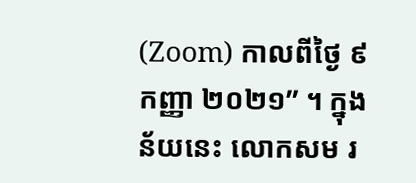(Zoom) កាលពីថ្ងៃ ៩ កញ្ញា ២០២១” ។ ក្នុងន័យនេះ លោកសម រ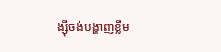ង្ស៊ីចង់បង្ហាញខ្លឹម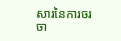សារនៃការចរចា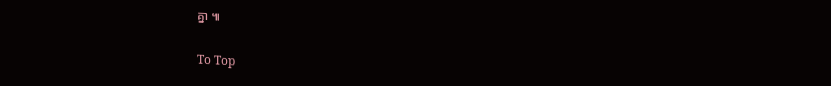គ្នា ៕

To Top